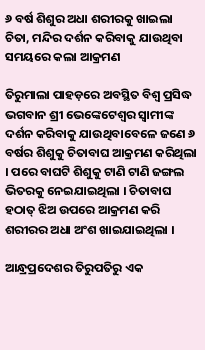୬ ବର୍ଷ ଶିଶୁର ଅଧା ଶରୀରକୁ ଖାଇଲା ଚିତା, ମନ୍ଦିର ଦର୍ଶନ କରିବାକୁ ଯାଉଥିବା ସମୟରେ କଲା ଆକ୍ରମଣ

ତିରୁମାଲା ପାହଡ଼ରେ ଅବସ୍ଥିତ ବିଶ୍ୱ ପ୍ରସିଦ୍ଧ ଭଗବାନ ଶ୍ରୀ ଭେଙ୍କେଟେଶ୍ୱର ସ୍ୱାମୀଙ୍କ ଦର୍ଶନ କରିବାକୁ ଯାଉଥିବାବେଳେ ଜଣେ ୬ ବର୍ଷର ଶିଶୁକୁ ଚିତାବାଘ ଆକ୍ରମଣ କରିଥିଲା । ପରେ ବାଘଟି ଶିଶୁକୁ ଟାଣି ଟାଣି ଜଙ୍ଗଲ ଭିତରକୁ ନେଇଯାଇଥିଲା । ଚିତାବାଘ ହଠାତ୍ ଝିଅ ଉପରେ ଆକ୍ରମଣ କରି ଶରୀରର ଅଧା ଅଂଶ ଖାଇଯାଇଥିଲା ।

ଆନ୍ଧ୍ରପ୍ରଦେଶର ତିରୁପତିରୁ ଏକ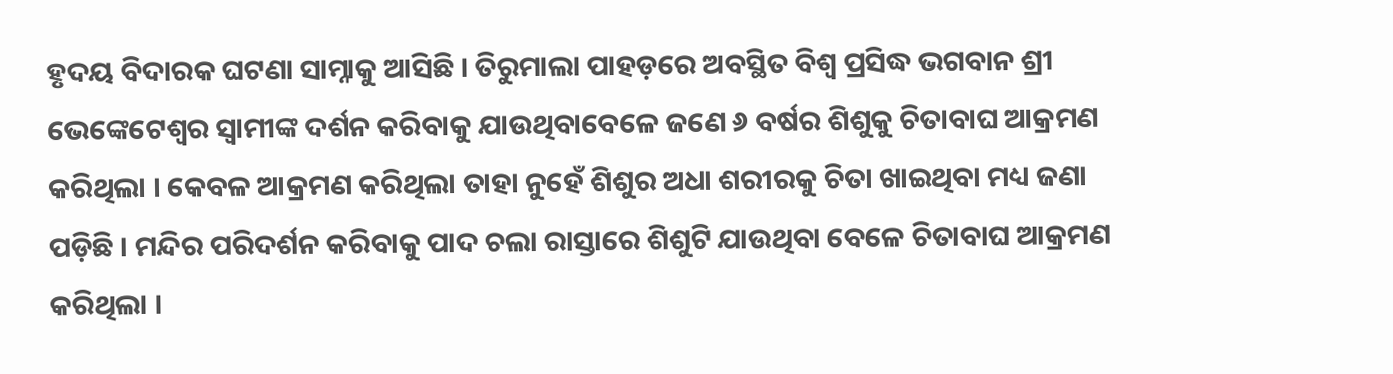ହୃଦୟ ବିଦାରକ ଘଟଣା ସାମ୍ନାକୁ ଆସିଛି । ତିରୁମାଲା ପାହଡ଼ରେ ଅବସ୍ଥିତ ବିଶ୍ୱ ପ୍ରସିଦ୍ଧ ଭଗବାନ ଶ୍ରୀ ଭେଙ୍କେଟେଶ୍ୱର ସ୍ୱାମୀଙ୍କ ଦର୍ଶନ କରିବାକୁ ଯାଉଥିବାବେଳେ ଜଣେ ୬ ବର୍ଷର ଶିଶୁକୁ ଚିତାବାଘ ଆକ୍ରମଣ କରିଥିଲା । କେବଳ ଆକ୍ରମଣ କରିଥିଲା ତାହା ନୁହେଁ ଶିଶୁର ଅଧା ଶରୀରକୁ ଚିତା ଖାଇଥିବା ମଧ୍ୟ ଜଣା ପଡ଼ିଛି । ମନ୍ଦିର ପରିଦର୍ଶନ କରିବାକୁ ପାଦ ଚଲା ରାସ୍ତାରେ ଶିଶୁଟି ଯାଉଥିବା ବେଳେ ଚିତାବାଘ ଆକ୍ରମଣ କରିଥିଲା ।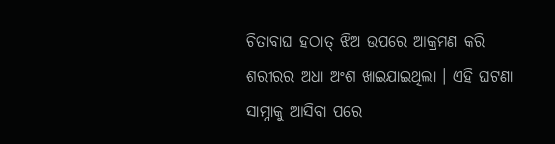ଚିତାବାଘ ହଠାତ୍ ଝିଅ ଉପରେ ଆକ୍ରମଣ କରି ଶରୀରର ଅଧା ଅଂଶ ଖାଇଯାଇଥିଲା । ଏହି ଘଟଣା ସାମ୍ନାକୁ ଆସିବା ପରେ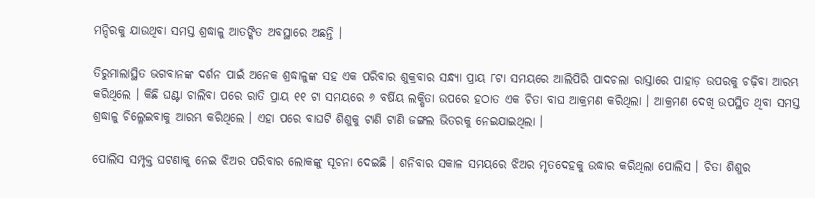ମନ୍ଦିରକୁ ଯାଉଥିବା ସମସ୍ତ ଶ୍ରଦ୍ଧାଳୁ ଆତଙ୍କିତ ଅବସ୍ଥାରେ ଅଛନ୍ତି ।

ତିରୁମାଲାସ୍ଥିତ ଭଗବାନଙ୍କ ଦର୍ଶନ ପାଇଁ ଅନେକ ଶ୍ରଦ୍ଧାଳୁଙ୍କ ସହ ଏକ ପରିବାର ଶୁକ୍ରବାର ସନ୍ଧ୍ୟା ପ୍ରାୟ ୮ଟା ସମୟରେ ଆଲିପିରି ପାଦଚଲା ରାସ୍ତାରେ ପାହାଡ଼ ଉପରକୁ ଚଢ଼ିବା ଆରମ୍ଭ କରିଥିଲେ । କିଛି ଘଣ୍ଟା ଚାଲିବା ପରେ ରାତି ପ୍ରାୟ ୧୧ ଟା ସମୟରେ ୬ ବର୍ଷିୟ ଲକ୍ଷିତା ଉପରେ ହଠାତ ଏକ ଚିତା ବାଘ ଆକ୍ରମଣ କରିଥିଲା । ଆକ୍ରମଣ ଦେଖି ଉପସ୍ଥିତ ଥିବା ସମସ୍ତ ଶ୍ରଦ୍ଧାଳୁ ଚିଲ୍ଳେଇବାକୁ ଆରମ୍ଭ କରିଥିଲେ । ଏହା ପରେ ବାଘଟି ଶିଶୁକୁ ଟାଣି ଟାଣି ଜଙ୍ଗଲ ଭିତରକୁ ନେଇଯାଇଥିଲା ।

ପୋଲିସ ସମ୍ପୃକ୍ତ ଘଟଣାକୁ ନେଇ ଝିଅର ପରିବାର ଲୋକଙ୍କୁ ସୂଚନା ଦେଇଛି । ଶନିବାର ସକାଳ ସମୟରେ ଝିଅର ମୃତଦେହକୁ ଉଦ୍ଧାର କରିଥିଲା ପୋଲିସ । ଚିତା ଶିଶୁର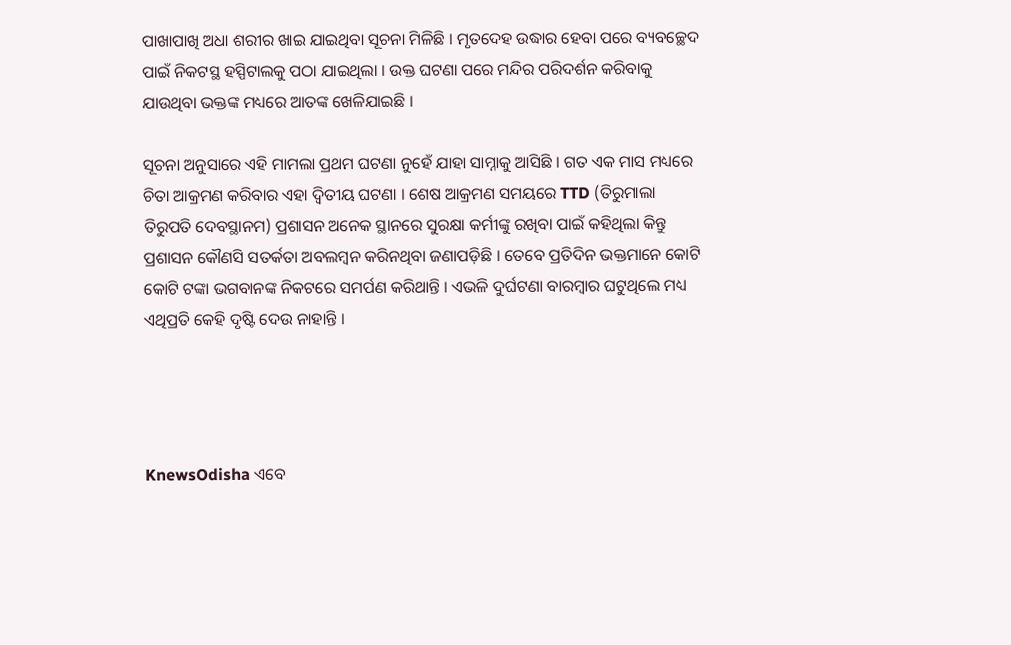ପାଖାପାଖି ଅଧା ଶରୀର ଖାଇ ଯାଇଥିବା ସୂଚନା ମିଳିଛି । ମୃତଦେହ ଉଦ୍ଧାର ହେବା ପରେ ବ୍ୟବଚ୍ଛେଦ ପାଇଁ ନିକଟସ୍ଥ ହସ୍ପିଟାଲକୁ ପଠା ଯାଇଥିଲା । ଉକ୍ତ ଘଟଣା ପରେ ମନ୍ଦିର ପରିଦର୍ଶନ କରିବାକୁ ଯାଉଥିବା ଭକ୍ତଙ୍କ ମଧ୍ୟରେ ଆତଙ୍କ ଖେଳିଯାଇଛି ।

ସୂଚନା ଅନୁସାରେ ଏହି ମାମଲା ପ୍ରଥମ ଘଟଣା ନୁହେଁ ଯାହା ସାମ୍ନାକୁ ଆସିଛି । ଗତ ଏକ ମାସ ମଧ୍ୟରେ ଚିତା ଆକ୍ରମଣ କରିବାର ଏହା ଦ୍ୱିତୀୟ ଘଟଣା । ଶେଷ ଆକ୍ରମଣ ସମୟରେ TTD (ତିରୁମାଲା ତିରୁପତି ଦେବସ୍ଥାନମ) ପ୍ରଶାସନ ଅନେକ ସ୍ଥାନରେ ସୁରକ୍ଷା କର୍ମୀଙ୍କୁ ରଖିବା ପାଇଁ କହିଥିଲା କିନ୍ତୁ ପ୍ରଶାସନ କୌଣସି ସତର୍କତା ଅବଲମ୍ବନ କରିନଥିବା ଜଣାପଡ଼ିଛି । ତେବେ ପ୍ରତିଦିନ ଭକ୍ତମାନେ କୋଟି କୋଟି ଟଙ୍କା ଭଗବାନଙ୍କ ନିକଟରେ ସମର୍ପଣ କରିଥାନ୍ତି । ଏଭଳି ଦୁର୍ଘଟଣା ବାରମ୍ବାର ଘଟୁଥିଲେ ମଧ୍ୟ ଏଥିପ୍ରତି କେହି ଦୃଷ୍ଟି ଦେଉ ନାହାନ୍ତି ।




KnewsOdisha ଏବେ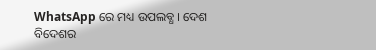WhatsApp ରେ ମଧ୍ୟ ଉପଲବ୍ଧ । ଦେଶ ବିଦେଶର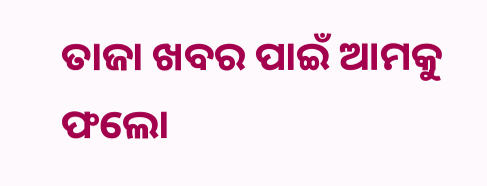ତାଜା ଖବର ପାଇଁ ଆମକୁ ଫଲୋ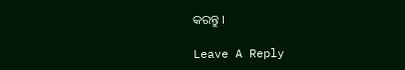କରନ୍ତୁ ।

Leave A Reply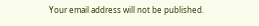Your email address will not be published.